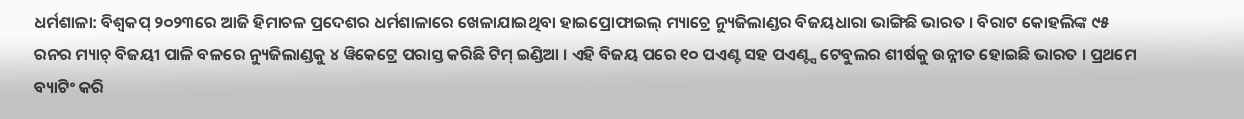ଧର୍ମଶାଳା: ବିଶ୍ବକପ୍ ୨୦୨୩ରେ ଆଜି ହିମାଚଳ ପ୍ରଦେଶର ଧର୍ମଶାଳାରେ ଖେଳାଯାଇଥିବା ହାଇପ୍ରୋଫାଇଲ୍ ମ୍ୟାଚ୍ରେ ନ୍ୟୁଜିଲାଣ୍ଡର ବିଜୟଧାରା ଭାଙ୍ଗିଛି ଭାରତ । ବିରାଟ କୋହଲିଙ୍କ ୯୫ ରନର ମ୍ୟାଚ୍ ବିଜୟୀ ପାଳି ବଳରେ ନ୍ୟୁଜିଲାଣ୍ଡକୁ ୪ ୱିକେଟ୍ରେ ପରାସ୍ତ କରିଛି ଟିମ୍ ଇଣ୍ଡିଆ । ଏହି ବିଜୟ ପରେ ୧୦ ପଏଣ୍ଟ ସହ ପଏଣ୍ଟ୍ସ ଟେବୁଲର ଶୀର୍ଷକୁ ଉନ୍ନୀତ ହୋଇଛି ଭାରତ । ପ୍ରଥମେ ବ୍ୟାଟିଂ କରି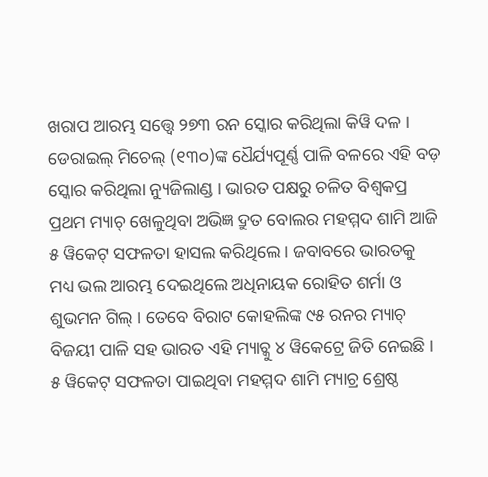ଖରାପ ଆରମ୍ଭ ସତ୍ତ୍ବେ ୨୭୩ ରନ ସ୍କୋର କରିଥିଲା କିୱି ଦଳ । ଡେରାଇଲ୍ ମିଚେଲ୍ (୧୩୦)ଙ୍କ ଧୈର୍ଯ୍ୟପୂର୍ଣ୍ଣ ପାଳି ବଳରେ ଏହି ବଡ଼ ସ୍କୋର କରିଥିଲା ନ୍ୟୁଜିଲାଣ୍ଡ । ଭାରତ ପକ୍ଷରୁ ଚଳିତ ବିଶ୍ବକପ୍ର ପ୍ରଥମ ମ୍ୟାଚ୍ ଖେଳୁଥିବା ଅଭିଜ୍ଞ ଦ୍ରୁତ ବୋଲର ମହମ୍ମଦ ଶାମି ଆଜି ୫ ୱିକେଟ୍ ସଫଳତା ହାସଲ କରିଥିଲେ । ଜବାବରେ ଭାରତକୁ ମଧ୍ୟ ଭଲ ଆରମ୍ଭ ଦେଇଥିଲେ ଅଧିନାୟକ ରୋହିତ ଶର୍ମା ଓ ଶୁଭମନ ଗିଲ୍ । ତେବେ ବିରାଟ କୋହଲିଙ୍କ ୯୫ ରନର ମ୍ୟାଚ୍ ବିଜୟୀ ପାଳି ସହ ଭାରତ ଏହି ମ୍ୟାଚ୍କୁ ୪ ୱିକେଟ୍ରେ ଜିତି ନେଇଛି । ୫ ୱିକେଟ୍ ସଫଳତା ପାଇଥିବା ମହମ୍ମଦ ଶାମି ମ୍ୟାଚ୍ର ଶ୍ରେଷ୍ଠ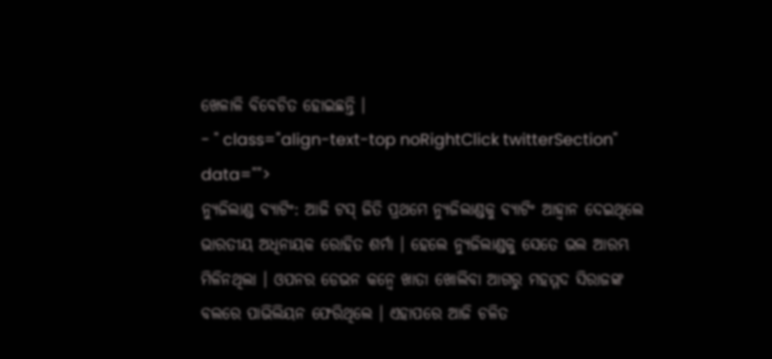ଖେଳାଳି ବିବେଚିତ ହୋଇଛନ୍ତି ।
- " class="align-text-top noRightClick twitterSection" data="">
ନ୍ୟୁଜିଲାଣ୍ଡ ବ୍ୟାଟିଂ: ଆଜି ଟସ୍ ଜିତି ପ୍ରଥମେ ନ୍ୟୁଜିଲାଣ୍ଡକୁ ବ୍ୟାଟିଂ ଆହ୍ବାନ ଦେଇଥିଲେ ଭାରତୀୟ ଅଧିନାୟକ ରୋହିତ ଶର୍ମା । ହେଲେ ନ୍ୟୁଜିଲାଣ୍ଡକୁ ସେତେ ଭଲ ଆରମ୍ଭ ମିଳିନଥିଲା । ଓପନର ଡେଭନ କନ୍ୱେ ଖାତା ଖୋଲିବା ଆଗରୁ ମହମ୍ମଦ ସିରାଜଙ୍କ ବଲରେ ପାଭିଲିୟନ ଫେରିଥିଲେ । ଏହାପରେ ଆଜି ଚଳିତ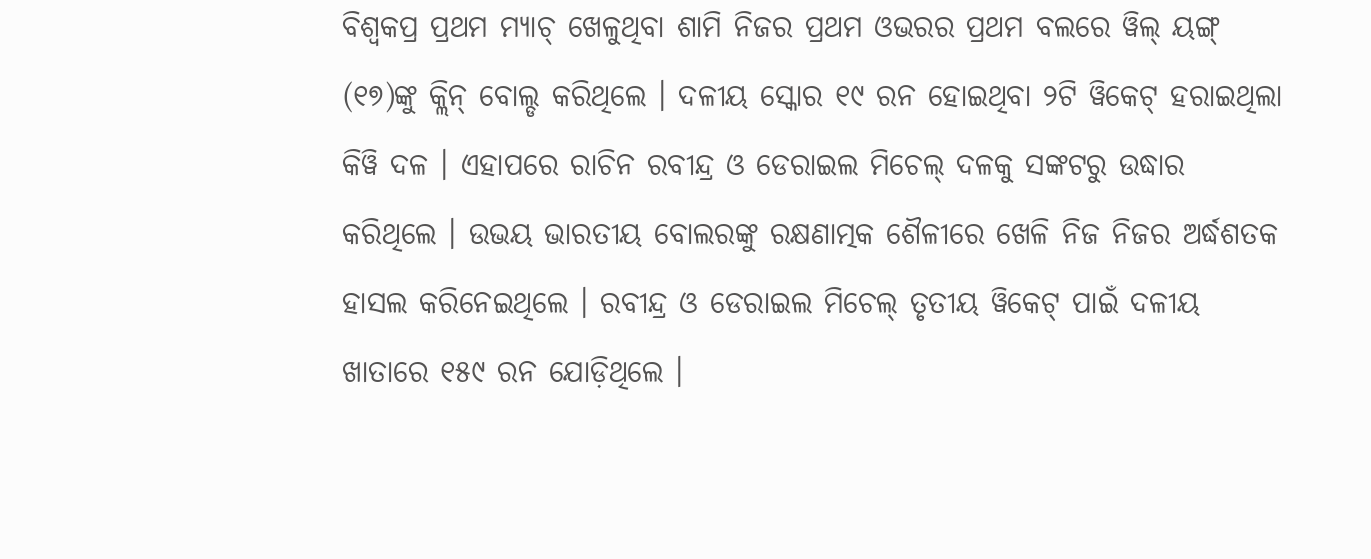ବିଶ୍ବକପ୍ର ପ୍ରଥମ ମ୍ୟାଚ୍ ଖେଳୁଥିବା ଶାମି ନିଜର ପ୍ରଥମ ଓଭରର ପ୍ରଥମ ବଲରେ ୱିଲ୍ ୟଙ୍ଗ୍ (୧୭)ଙ୍କୁ କ୍ଲିନ୍ ବୋଲ୍ଡ କରିଥିଲେ । ଦଳୀୟ ସ୍କୋର ୧୯ ରନ ହୋଇଥିବା ୨ଟି ୱିକେଟ୍ ହରାଇଥିଲା କିୱି ଦଳ । ଏହାପରେ ରାଚିନ ରବୀନ୍ଦ୍ର ଓ ଡେରାଇଲ ମିଚେଲ୍ ଦଳକୁ ସଙ୍କଟରୁ ଉଦ୍ଧାର କରିଥିଲେ । ଉଭୟ ଭାରତୀୟ ବୋଲରଙ୍କୁ ରକ୍ଷଣାତ୍ମକ ଶୈଳୀରେ ଖେଳି ନିଜ ନିଜର ଅର୍ଦ୍ଧଶତକ ହାସଲ କରିନେଇଥିଲେ । ରବୀନ୍ଦ୍ର ଓ ଡେରାଇଲ ମିଚେଲ୍ ତୃତୀୟ ୱିକେଟ୍ ପାଇଁ ଦଳୀୟ ଖାତାରେ ୧୫୯ ରନ ଯୋଡ଼ିଥିଲେ ।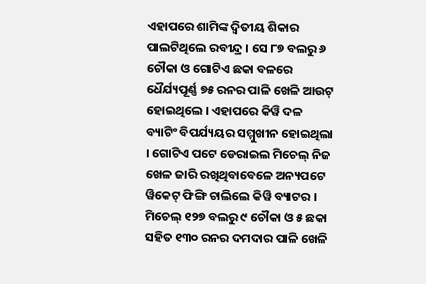ଏହାପରେ ଶାମିଙ୍କ ଦ୍ବିତୀୟ ଶିକାର ପାଲଟିଥିଲେ ରବୀନ୍ଦ୍ର । ସେ ୮୭ ବଲରୁ ୬ ଚୌକା ଓ ଗୋଟିଏ ଛକା ବଳରେ ଧୈର୍ଯ୍ୟପୂର୍ଣ୍ଣ ୭୫ ରନର ପାଳି ଖେଳି ଆଉଟ୍ ହୋଇଥିଲେ । ଏହାପରେ କିୱି ଦଳ ବ୍ୟାଟିଂ ବିପର୍ଯ୍ୟୟର ସମ୍ମୁଖୀନ ହୋଇଥିଲା । ଗୋଟିଏ ପଟେ ଡେରାଇଲ ମିଚେଲ୍ ନିଜ ଖେଳ ଜାରି ରଖିଥିବାବେଳେ ଅନ୍ୟପଟେ ୱିକେଟ୍ ଫିଙ୍ଗି ଚାଲିଲେ କିୱି ବ୍ୟାଟର । ମିଚେଲ୍ ୧୨୭ ବଲରୁ ୯ ଚୌକା ଓ ୫ ଛକା ସହିତ ୧୩୦ ରନର ଦମଦାର ପାଳି ଖେଳି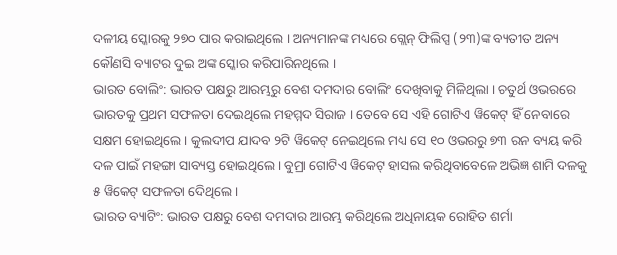ଦଳୀୟ ସ୍କୋରକୁ ୨୭୦ ପାର କରାଇଥିଲେ । ଅନ୍ୟମାନଙ୍କ ମଧ୍ୟରେ ଗ୍ଲେନ୍ ଫିଲିପ୍ସ (୨୩)ଙ୍କ ବ୍ୟତୀତ ଅନ୍ୟ କୌଣସି ବ୍ୟାଟର ଦୁଇ ଅଙ୍କ ସ୍କୋର କରିପାରିନଥିଲେ ।
ଭାରତ ବୋଲିଂ: ଭାରତ ପକ୍ଷରୁ ଆରମ୍ଭରୁ ବେଶ ଦମଦାର ବୋଲିଂ ଦେଖିବାକୁ ମିଳିଥିଲା । ଚତୁର୍ଥ ଓଭରରେ ଭାରତକୁ ପ୍ରଥମ ସଫଳତା ଦେଇଥିଲେ ମହମ୍ମଦ ସିରାଜ । ତେବେ ସେ ଏହି ଗୋଟିଏ ୱିକେଟ୍ ହିଁ ନେବାରେ ସକ୍ଷମ ହୋଇଥିଲେ । କୁଲଦୀପ ଯାଦବ ୨ଟି ୱିକେଟ୍ ନେଇଥିଲେ ମଧ୍ୟ ସେ ୧୦ ଓଭରରୁ ୭୩ ରନ ବ୍ୟୟ କରି ଦଳ ପାଇଁ ମହଙ୍ଗା ସାବ୍ୟସ୍ତ ହୋଇଥିଲେ । ବୁମ୍ରା ଗୋଟିଏ ୱିକେଟ୍ ହାସଲ କରିଥିବାବେଳେ ଅଭିଜ୍ଞ ଶାମି ଦଳକୁ ୫ ୱିକେଟ୍ ସଫଳତା ଦେିଥିଲେ ।
ଭାରତ ବ୍ୟାଟିଂ: ଭାରତ ପକ୍ଷରୁ ବେଶ ଦମଦାର ଆରମ୍ଭ କରିଥିଲେ ଅଧିନାୟକ ରୋହିତ ଶର୍ମା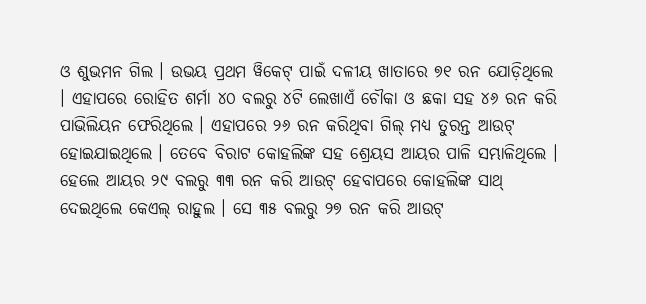ଓ ଶୁଭମନ ଗିଲ । ଉଭୟ ପ୍ରଥମ ୱିକେଟ୍ ପାଇଁ ଦଳୀୟ ଖାତାରେ ୭୧ ରନ ଯୋଡ଼ିଥିଲେ । ଏହାପରେ ରୋହିତ ଶର୍ମା ୪୦ ବଲରୁ ୪ଟି ଲେଖାଏଁ ଚୌକା ଓ ଛକା ସହ ୪୬ ରନ କରି ପାଭିଲିୟନ ଫେରିଥିଲେ । ଏହାପରେ ୨୬ ରନ କରିଥିବା ଗିଲ୍ ମଧ୍ୟ ତୁରନ୍ତ ଆଉଟ୍ ହୋଇଯାଇଥିଲେ । ତେବେ ବିରାଟ କୋହଲିଙ୍କ ସହ ଶ୍ରେୟସ ଆୟର ପାଳି ସମ୍ଭାଳିଥିଲେ । ହେଲେ ଆୟର ୨୯ ବଲରୁ ୩୩ ରନ କରି ଆଉଟ୍ ହେବାପରେ କୋହଲିଙ୍କ ସାଥ୍ ଦେଇଥିଲେ କେଏଲ୍ ରାହୁଲ । ସେ ୩୫ ବଲରୁ ୨୭ ରନ କରି ଆଉଟ୍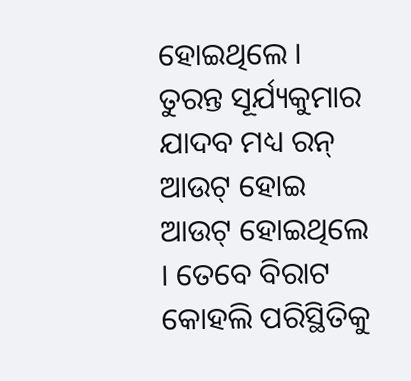ହୋଇଥିଲେ । ତୁରନ୍ତ ସୂର୍ଯ୍ୟକୁମାର ଯାଦବ ମଧ୍ୟ ରନ୍ ଆଉଟ୍ ହୋଇ ଆଉଟ୍ ହୋଇଥିଲେ । ତେବେ ବିରାଟ କୋହଲି ପରିସ୍ଥିତିକୁ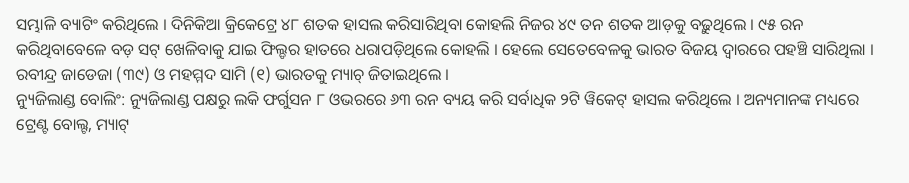ସମ୍ଭାଳି ବ୍ୟାଟିଂ କରିଥିଲେ । ଦିନିକିଆ କ୍ରିକେଟ୍ରେ ୪୮ ଶତକ ହାସଲ କରିସାରିଥିବା କୋହଲି ନିଜର ୪୯ ତନ ଶତକ ଆଡ଼କୁ ବଢ଼ୁଥିଲେ । ୯୫ ରନ କରିଥିବାବେଳେ ବଡ଼ ସଟ୍ ଖେଳିବାକୁ ଯାଇ ଫିଲ୍ଡର ହାତରେ ଧରାପଡ଼ିଥିଲେ କୋହଲି । ହେଲେ ସେତେବେଳକୁ ଭାରତ ବିଜୟ ଦ୍ବାରରେ ପହଞ୍ଚି ସାରିଥିଲା । ରବୀନ୍ଦ୍ର ଜାଡେଜା (୩୯) ଓ ମହମ୍ମଦ ସାମି (୧) ଭାରତକୁ ମ୍ୟାଚ୍ ଜିତାଇଥିଲେ ।
ନ୍ୟୁଜିଲାଣ୍ଡ ବୋଲିଂ: ନ୍ୟୁଜିଲାଣ୍ଡ ପକ୍ଷରୁ ଲକି ଫର୍ଗୁସନ ୮ ଓଭରରେ ୬୩ ରନ ବ୍ୟୟ କରି ସର୍ବାଧିକ ୨ଟି ୱିକେଟ୍ ହାସଲ କରିଥିଲେ । ଅନ୍ୟମାନଙ୍କ ମଧ୍ୟରେ ଟ୍ରେଣ୍ଟ ବୋଲ୍ଟ, ମ୍ୟାଟ୍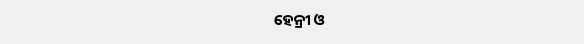ହେନ୍ରୀ ଓ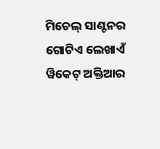ମିଚେଲ୍ ସାଣ୍ଟନର ଗୋଟିଏ ଲେଖାଏଁ ୱିକେଟ୍ ଅକ୍ତିଆର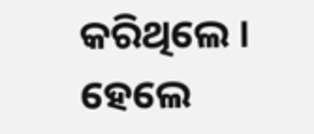କରିଥିଲେ । ହେଲେ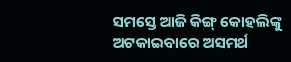ସମସ୍ତେ ଆଜି କିଙ୍ଗ୍ କୋହଲିଙ୍କୁ ଅଟକାଇବାରେ ଅସମର୍ଥ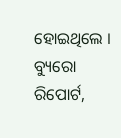ହୋଇଥିଲେ ।
ବ୍ୟୁରୋ ରିପୋର୍ଟ,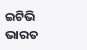ଇଟିଭି ଭାରତ